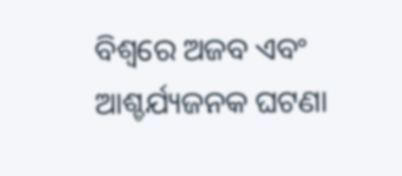ବିଶ୍ୱରେ ଅଜବ ଏବଂ ଆଶ୍ଚର୍ଯ୍ୟଜନକ ଘଟଣା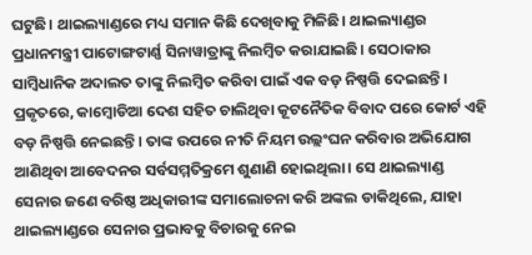ଘଟୁଛି। ଥାଇଲ୍ୟାଣ୍ଡରେ ମଧ୍ୟ ସମାନ କିଛି ଦେଖିବାକୁ ମିଳିଛି। ଥାଇଲ୍ୟାଣ୍ଡର ପ୍ରଧାନମନ୍ତ୍ରୀ ପାଟୋଙ୍ଗଟାର୍ଣ୍ଣ ସିନାୱାତ୍ରାଙ୍କୁ ନିଲମ୍ବିତ କରାଯାଇଛି। ସେଠାକାର ସାମ୍ବିଧାନିକ ଅଦାଲତ ତାଙ୍କୁ ନିଲମ୍ବିତ କରିବା ପାଇଁ ଏକ ବଡ଼ ନିଷ୍ପତ୍ତି ଦେଇଛନ୍ତି। ପ୍ରକୃତରେ, କାମ୍ବୋଡିଆ ଦେଶ ସହିତ ଚାଲିଥିବା କୂଟନୈତିକ ବିବାଦ ପରେ କୋର୍ଟ ଏହି ବଡ଼ ନିଷ୍ପତ୍ତି ନେଇଛନ୍ତି। ତାଙ୍କ ଉପରେ ନୀତି ନିୟମ ଉଲ୍ଲଂଘନ କରିବାର ଅଭିଯୋଗ ଆଣିଥିବା ଆବେଦନର ସର୍ବସମ୍ମତିକ୍ରମେ ଶୁଣାଣି ହୋଇଥିଲା। ସେ ଥାଇଲ୍ୟାଣ୍ଡ ସେନାର ଜଣେ ବରିଷ୍ଠ ଅଧିକାରୀଙ୍କ ସମାଲୋଚନା କରି ଅଙ୍କଲ ଡାକିଥିଲେ, ଯାହା ଥାଇଲ୍ୟାଣ୍ଡରେ ସେନାର ପ୍ରଭାବକୁ ବିଚାରକୁ ନେଇ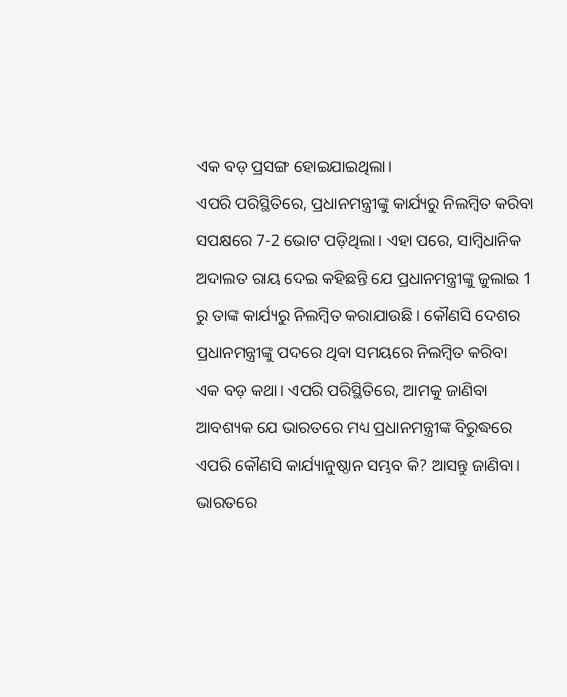ଏକ ବଡ଼ ପ୍ରସଙ୍ଗ ହୋଇଯାଇଥିଲା।
ଏପରି ପରିସ୍ଥିତିରେ, ପ୍ରଧାନମନ୍ତ୍ରୀଙ୍କୁ କାର୍ଯ୍ୟରୁ ନିଲମ୍ବିତ କରିବା ସପକ୍ଷରେ 7-2 ଭୋଟ ପଡ଼ିଥିଲା। ଏହା ପରେ, ସାମ୍ବିଧାନିକ ଅଦାଲତ ରାୟ ଦେଇ କହିଛନ୍ତି ଯେ ପ୍ରଧାନମନ୍ତ୍ରୀଙ୍କୁ ଜୁଲାଇ 1 ରୁ ତାଙ୍କ କାର୍ଯ୍ୟରୁ ନିଲମ୍ବିତ କରାଯାଉଛି । କୌଣସି ଦେଶର ପ୍ରଧାନମନ୍ତ୍ରୀଙ୍କୁ ପଦରେ ଥିବା ସମୟରେ ନିଲମ୍ବିତ କରିବା ଏକ ବଡ଼ କଥା। ଏପରି ପରିସ୍ଥିତିରେ, ଆମକୁ ଜାଣିବା ଆବଶ୍ୟକ ଯେ ଭାରତରେ ମଧ୍ୟ ପ୍ରଧାନମନ୍ତ୍ରୀଙ୍କ ବିରୁଦ୍ଧରେ ଏପରି କୌଣସି କାର୍ଯ୍ୟାନୁଷ୍ଠାନ ସମ୍ଭବ କି? ଆସନ୍ତୁ ଜାଣିବା।
ଭାରତରେ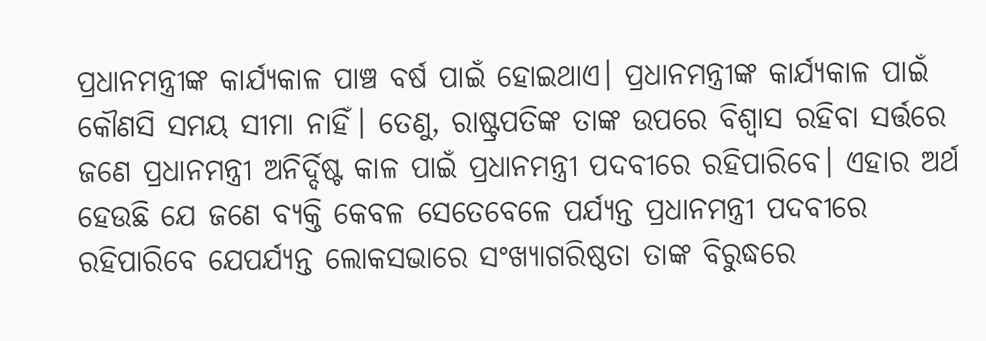ପ୍ରଧାନମନ୍ତ୍ରୀଙ୍କ କାର୍ଯ୍ୟକାଳ ପାଞ୍ଚ ବର୍ଷ ପାଇଁ ହୋଇଥାଏ। ପ୍ରଧାନମନ୍ତ୍ରୀଙ୍କ କାର୍ଯ୍ୟକାଳ ପାଇଁ କୌଣସି ସମୟ ସୀମା ନାହିଁ। ତେଣୁ, ରାଷ୍ଟ୍ରପତିଙ୍କ ତାଙ୍କ ଉପରେ ବିଶ୍ୱାସ ରହିବା ସର୍ତ୍ତରେ ଜଣେ ପ୍ରଧାନମନ୍ତ୍ରୀ ଅନିର୍ଦ୍ଦିଷ୍ଟ କାଳ ପାଇଁ ପ୍ରଧାନମନ୍ତ୍ରୀ ପଦବୀରେ ରହିପାରିବେ। ଏହାର ଅର୍ଥ ହେଉଛି ଯେ ଜଣେ ବ୍ୟକ୍ତି କେବଳ ସେତେବେଳେ ପର୍ଯ୍ୟନ୍ତ ପ୍ରଧାନମନ୍ତ୍ରୀ ପଦବୀରେ ରହିପାରିବେ ଯେପର୍ଯ୍ୟନ୍ତ ଲୋକସଭାରେ ସଂଖ୍ୟାଗରିଷ୍ଠତା ତାଙ୍କ ବିରୁଦ୍ଧରେ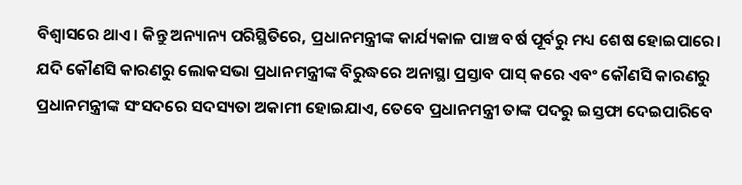ବିଶ୍ୱାସରେ ଥାଏ। କିନ୍ତୁ ଅନ୍ୟାନ୍ୟ ପରିସ୍ଥିତିରେ, ପ୍ରଧାନମନ୍ତ୍ରୀଙ୍କ କାର୍ଯ୍ୟକାଳ ପାଞ୍ଚ ବର୍ଷ ପୂର୍ବରୁ ମଧ୍ୟ ଶେଷ ହୋଇପାରେ।
ଯଦି କୌଣସି କାରଣରୁ ଲୋକସଭା ପ୍ରଧାନମନ୍ତ୍ରୀଙ୍କ ବିରୁଦ୍ଧରେ ଅନାସ୍ଥା ପ୍ରସ୍ତାବ ପାସ୍ କରେ ଏବଂ କୌଣସି କାରଣରୁ ପ୍ରଧାନମନ୍ତ୍ରୀଙ୍କ ସଂସଦରେ ସଦସ୍ୟତା ଅକାମୀ ହୋଇଯାଏ, ତେବେ ପ୍ରଧାନମନ୍ତ୍ରୀ ତାଙ୍କ ପଦରୁ ଇସ୍ତଫା ଦେଇପାରିବେ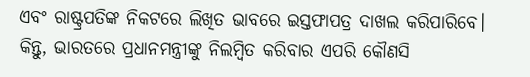ଏବଂ ରାଷ୍ଟ୍ରପତିଙ୍କ ନିକଟରେ ଲିଖିତ ଭାବରେ ଇସ୍ତଫାପତ୍ର ଦାଖଲ କରିପାରିବେ। କିନ୍ତୁ, ଭାରତରେ ପ୍ରଧାନମନ୍ତ୍ରୀଙ୍କୁ ନିଲମ୍ବିତ କରିବାର ଏପରି କୌଣସି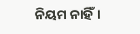ନିୟମ ନାହିଁ।